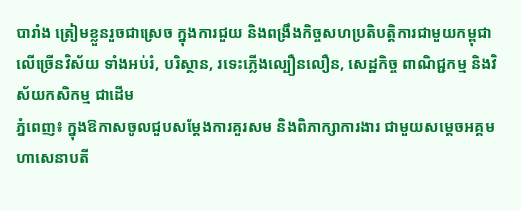បារាំង ត្រៀមខ្លួនរួចជាស្រេច ក្នុងការជួយ និងពង្រឹងកិច្ចសហប្រតិបត្តិការជាមួយកម្ពុជា លើច្រើនវិស័យ ទាំងអប់រំ, បរិស្ថាន, រទេះភ្លើងល្បឿនលឿន, សេដ្ឋកិច្ច ពាណិជ្ជកម្ម និងវិស័យកសិកម្ម ជាដើម
ភ្នំពេញ៖ ក្នុងឱកាសចូលជួបសម្ដែងការគួរសម និងពិភាក្សាការងារ ជាមួយសម្ដេចអគ្គមហាសេនាបតី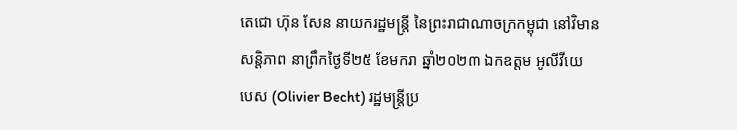តេជោ ហ៊ុន សែន នាយករដ្ឋមន្ត្រី នៃព្រះរាជាណាចក្រកម្ពុជា នៅវិមានសន្តិភាព នាព្រឹកថ្ងៃទី២៥ ខែមករា ឆ្នាំ២០២៣ ឯកឧត្តម អូលីវីយេ បេស (Olivier Becht) រដ្ឋមន្ត្រីប្រ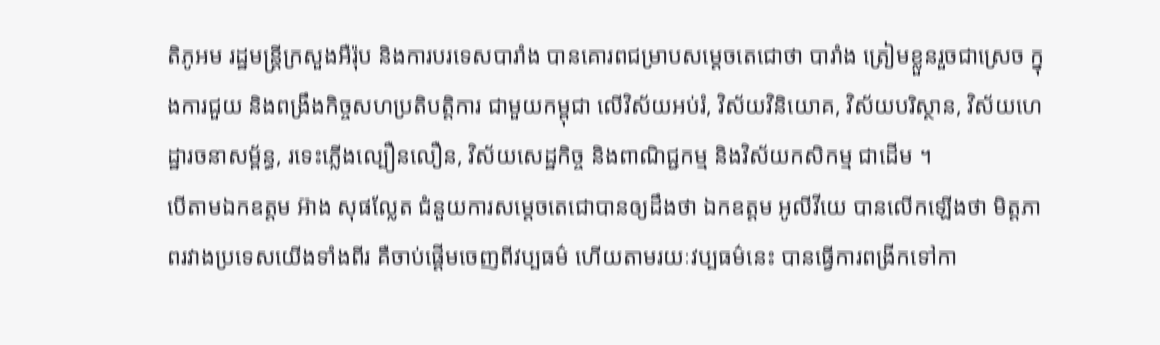តិភូអម រដ្ឋមន្ត្រីក្រសួងអឺរ៉ុប និងការបរទេសបារាំង បានគោរពជម្រាបសម្ដេចតេជោថា បារាំង ត្រៀមខ្លួនរួចជាស្រេច ក្នុងការជួយ និងពង្រឹងកិច្ចសហប្រតិបត្តិការ ជាមួយកម្ពុជា លើវិស័យអប់រំ, វិស័យវិនិយោគ, វិស័យបរិស្ថាន, វិស័យហេដ្ឋារចនាសម្ព័ន្ធ, រទេះភ្លើងល្បឿនលឿន, វិស័យសេដ្ឋកិច្ច និងពាណិជ្ជកម្ម និងវិស័យកសិកម្ម ជាដើម ។
បើតាមឯកឧត្តម អ៊ាង សុផល្លែត ជំនួយការសម្ដេចតេជោបានឲ្យដឹងថា ឯកឧត្តម អូលីវីយេ បានលើកឡើងថា មិត្តភាពរវាងប្រទេសយើងទាំងពីរ គឺចាប់ផ្ដើមចេញពីវប្បធម៌ ហើយតាមរយៈវប្បធម៌នេះ បានធ្វើការពង្រីកទៅកា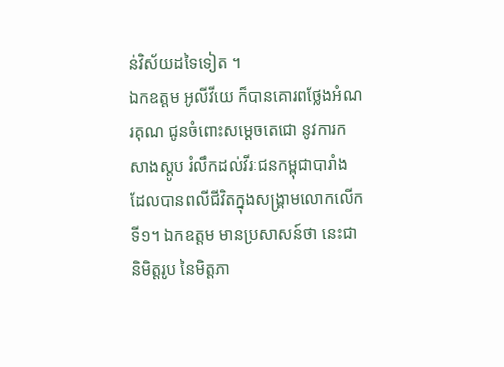ន់វិស័យដទៃទៀត ។
ឯកឧត្តម អូលីវីយេ ក៏បានគោរពថ្លែងអំណរគុណ ជូនចំពោះសម្ដេចតេជោ នូវការកសាងស្ដូប រំលឹកដល់វីរៈជនកម្ពុជាបារាំង ដែលបានពលីជីវិតក្នុងសង្គ្រាមលោកលើកទី១។ ឯកឧត្តម មានប្រសាសន៍ថា នេះជានិមិត្តរូប នៃមិត្តភា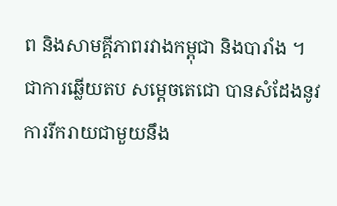ព និងសាមគ្គីភាពរវាងកម្ពុជា និងបារាំង ។
ជាការឆ្លើយតប សម្ដេចតេជោ បានសំដែងនូវការរីករាយជាមួយនឹង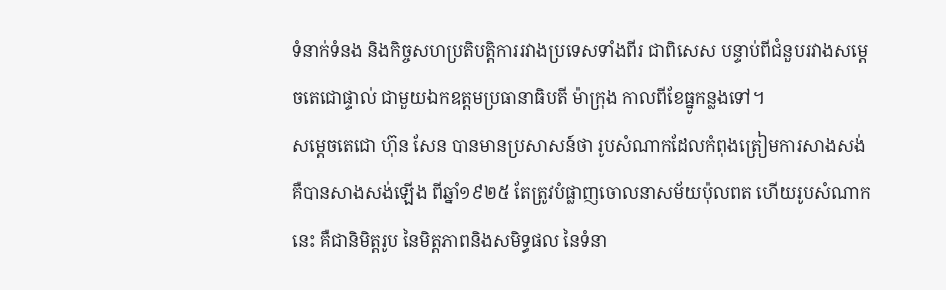ទំនាក់ទំនង និងកិច្ចសហប្រតិបត្តិការរវាងប្រទេសទាំងពីរ ជាពិសេស បន្ទាប់ពីជំនួបរវាងសម្ដេចតេជោផ្ទាល់ ជាមួយឯកឧត្តមប្រធានាធិបតី ម៉ាក្រុង កាលពីខែធ្នូកន្លងទៅ។
សម្ដេចតេជោ ហ៊ុន សែន បានមានប្រសាសន៍ថា រូបសំណាកដែលកំពុងត្រៀមការសាងសង់ គឺបានសាងសង់ឡើង ពីឆ្នាំ១៩២៥ តែត្រូវបំផ្លាញចោលនាសម័យប៉ុលពត ហើយរូបសំណាកនេះ គឺជានិមិត្តរូប នៃមិត្តភាពនិងសមិទ្ធផល នៃទំនា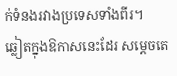ក់ទំនងរវាងប្រទេសទាំងពីរ។
ឆ្លៀតក្នុងឱកាសនេះដែរ សម្ដេចតេ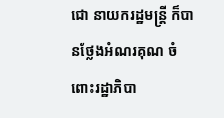ជោ នាយករដ្ឋមន្ត្រី ក៏បានថ្លែងអំណរគុណ ចំពោះរដ្ឋាភិបា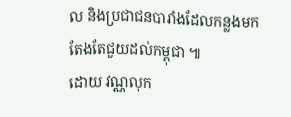ល និងប្រជាជនបារាំងដែលកន្លងមក តែងតែជួយដល់កម្ពុជា ៕
ដោយ វណ្ណលុក